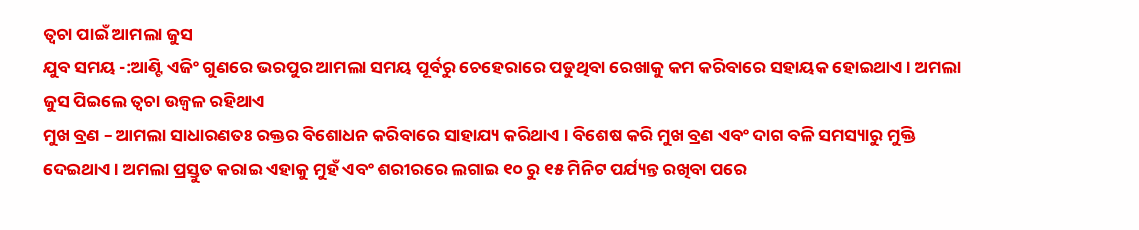ତ୍ୱଚା ପାଇଁ ଆମଲା ଜୁସ
ଯୁବ ସମୟ -:ଆଣ୍ଟି ଏଜିଂ ଗୁଣରେ ଭରପୁର ଆମଲା ସମୟ ପୂର୍ବରୁ ଚେହେରାରେ ପଡୁଥିବା ରେଖାକୁ କମ କରିବାରେ ସହାୟକ ହୋଇଥାଏ । ଅମଲା ଜୁସ ପିଇଲେ ତ୍ୱଚା ଉଜ୍ୱଳ ରହିଥାଏ
ମୁଖ ବ୍ରଣ – ଆମଲା ସାଧାରଣତଃ ରକ୍ତର ବିଶୋଧନ କରିବାରେ ସାହାଯ୍ୟ କରିଥାଏ । ବିଶେଷ କରି ମୁଖ ବ୍ରଣ ଏବଂ ଦାଗ ବଳି ସମସ୍ୟାରୁ ମୁକ୍ତି ଦେଇଥାଏ । ଅମଲା ପ୍ରସ୍ତୁତ କରାଇ ଏହାକୁ ମୁହଁ ଏବଂ ଶରୀରରେ ଲଗାଇ ୧୦ ରୁ ୧୫ ମିନିଟ ପର୍ଯ୍ୟନ୍ତ ରଖିବା ପରେ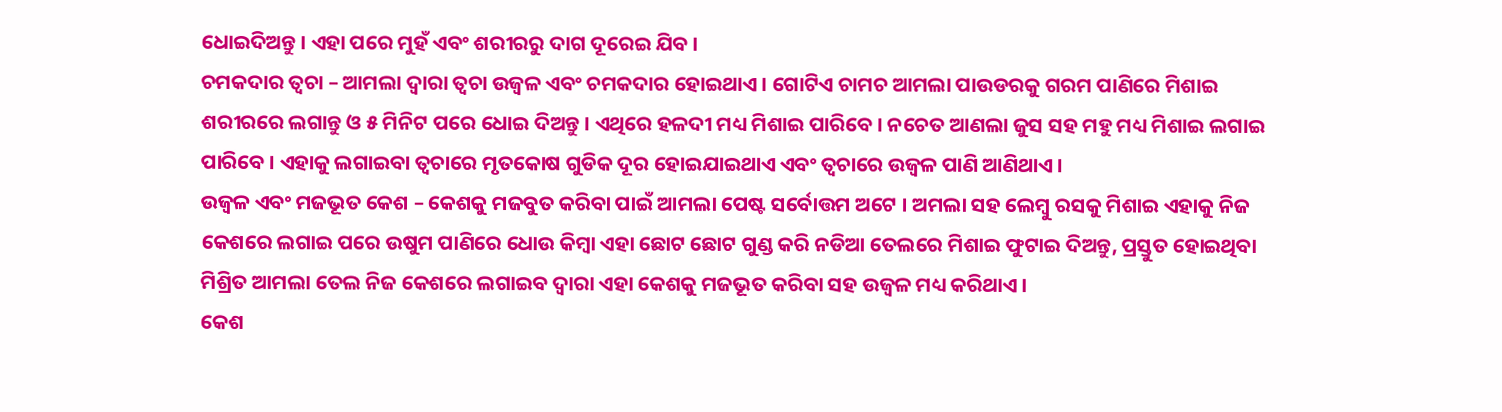ଧୋଇଦିଅନ୍ତୁ । ଏହା ପରେ ମୁହଁ ଏବଂ ଶରୀରରୁ ଦାଗ ଦୂରେଇ ଯିବ ।
ଚମକଦାର ତ୍ୱଚା – ଆମଲା ଦ୍ୱାରା ତ୍ୱଚା ଉଜ୍ୱଳ ଏବଂ ଚମକଦାର ହୋଇଥାଏ । ଗୋଟିଏ ଚାମଚ ଆମଲା ପାଉଡରକୁ ଗରମ ପାଣିରେ ମିଶାଇ ଶରୀରରେ ଲଗାନ୍ତୁ ଓ ୫ ମିନିଟ ପରେ ଧୋଇ ଦିଅନ୍ତୁ । ଏଥିରେ ହଳଦୀ ମଧ୍ୟ ମିଶାଇ ପାରିବେ । ନଚେତ ଆଣଲା ଜୁସ ସହ ମହୁ ମଧ୍ୟ ମିଶାଇ ଲଗାଇ ପାରିବେ । ଏହାକୁ ଲଗାଇବା ତ୍ୱଚାରେ ମୃତକୋଷ ଗୁଡିକ ଦୂର ହୋଇଯାଇଥାଏ ଏବଂ ତ୍ୱଚାରେ ଉଜ୍ୱଳ ପାଣି ଆଣିଥାଏ ।
ଉଜ୍ୱଳ ଏବଂ ମଜଭୂତ କେଶ – କେଶକୁ ମଜବୁତ କରିବା ପାଇଁ ଆମଲା ପେଷ୍ଟ ସର୍ବୋତ୍ତମ ଅଟେ । ଅମଲା ସହ ଲେମ୍ବୁ ରସକୁ ମିଶାଇ ଏହାକୁ ନିଜ କେଶରେ ଲଗାଇ ପରେ ଉଷୁମ ପାଣିରେ ଧୋଉ କିମ୍ବା ଏହା ଛୋଟ ଛୋଟ ଗୁଣ୍ଡ କରି ନଡିଆ ତେଲରେ ମିଶାଇ ଫୁଟାଇ ଦିଅନ୍ତୁ, ପ୍ରସ୍ତୁତ ହୋଇଥିବା ମିଶ୍ରିତ ଆମଲା ତେଲ ନିଜ କେଶରେ ଲଗାଇବ ଦ୍ୱାରା ଏହା କେଶକୁ ମଜଭୂତ କରିବା ସହ ଉଜ୍ୱଳ ମଧ୍ୟ କରିଥାଏ ।
କେଶ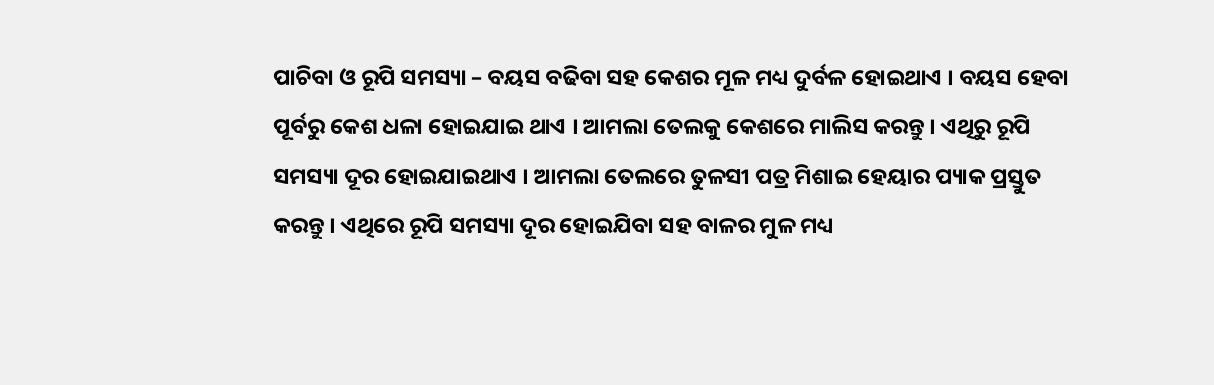ପାଚିବା ଓ ରୂପି ସମସ୍ୟା – ବୟସ ବଢିବା ସହ କେଶର ମୂଳ ମଧ୍ୟ ଦୁର୍ବଳ ହୋଇଥାଏ । ବୟସ ହେବା ପୂର୍ବରୁ କେଶ ଧଳା ହୋଇଯାଇ ଥାଏ । ଆମଲା ତେଲକୁ କେଶରେ ମାଲିସ କରନ୍ତୁ । ଏଥିରୁ ରୂପି ସମସ୍ୟା ଦୂର ହୋଇଯାଇଥାଏ । ଆମଲା ତେଲରେ ତୁଳସୀ ପତ୍ର ମିଶାଇ ହେୟାର ପ୍ୟାକ ପ୍ରସ୍ତୁତ କରନ୍ତୁ । ଏଥିରେ ରୂପି ସମସ୍ୟା ଦୂର ହୋଇଯିବା ସହ ବାଳର ମୁଳ ମଧ୍ୟ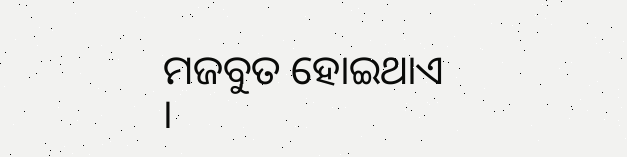ମଜବୁତ ହୋଇଥାଏ ।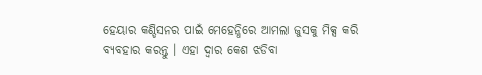ହେୟାର କଣ୍ଡିସନର ପାଇଁ ମେହେନ୍ଧିରେ ଆମଲା ଜୁସକୁ ମିକ୍ସ କରି ବ୍ୟବହାର କରନ୍ତୁ । ଏହା ଦ୍ୱାର କେଶ ଝଡିବା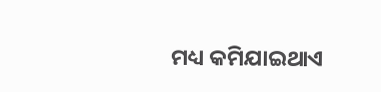ମଧ୍ୟ କମିଯାଇଥାଏ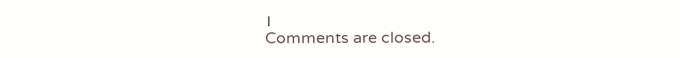।
Comments are closed.